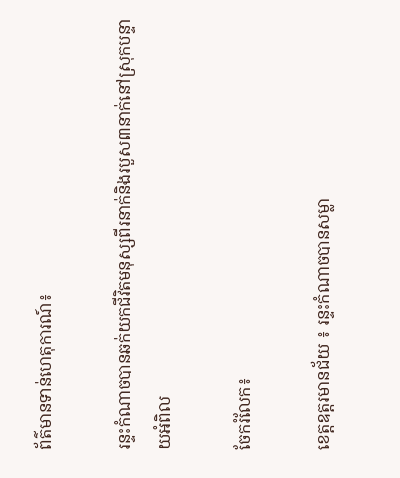ព័ត៌មានទាន់ហេតុការណ៍៖

រន្ទះកំណាចបានឆក់យកជីវិតមនុស្សពីរនាក់និងរបួស៣នាក់នៅស្រុកបន្ទាយអំពិល

ចែករំលែក៖

ខេត្តឧត្តរមានជ័យ ៖ រន្ទះកំណាចបានសម្លា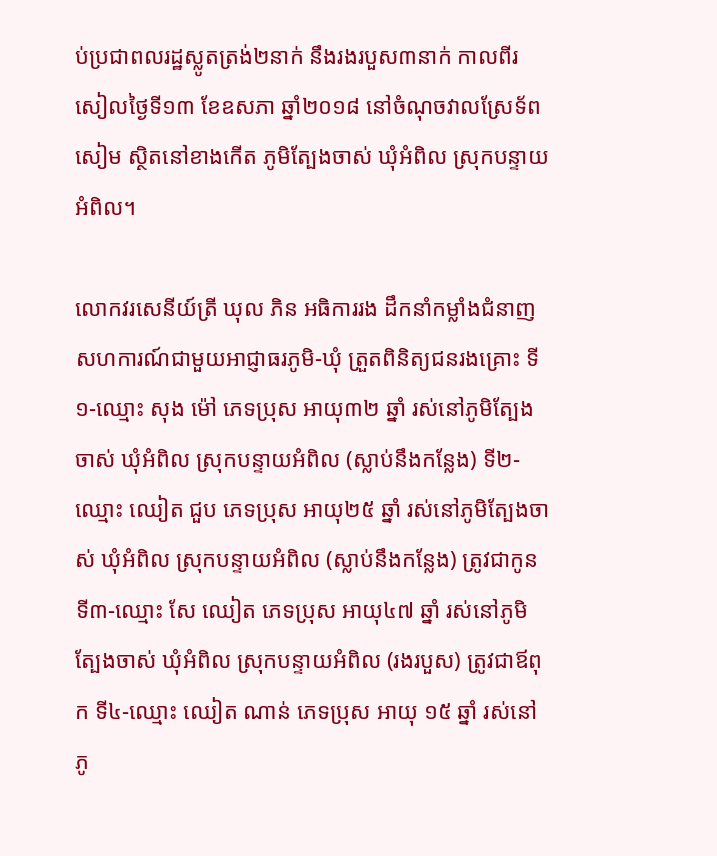ប់ប្រជាពលរដ្ឋស្លូតត្រង់២នាក់ នឹងរងរបួស៣នាក់ កាលពីរសៀលថ្ងៃទី១៣ ខែឧសភា ឆ្នាំ២០១៨ នៅចំណុចវាលស្រែទ័ពសៀម ស្ថិតនៅខាងកើត ភូមិត្បែងចាស់ ឃុំអំពិល ស្រុកបន្ទាយអំពិល។

លោកវរសេនីយ៍ត្រី ឃុល ភិន អធិការរង ដឹកនាំកម្លាំងជំនាញ សហការណ៍ជាមួយអាជ្ញាធរភូមិ-ឃុំ ត្រួតពិនិត្យជនរងគ្រោះ ទី១-ឈ្មោះ សុង ម៉ៅ ភេទប្រុស អាយុ៣២ ឆ្នាំ រស់នៅភូមិត្បែងចាស់ ឃុំអំពិល ស្រុកបន្ទាយអំពិល (ស្លាប់នឹងកន្លែង) ទី២-ឈ្មោះ ឈៀត ជួប ភេទប្រុស អាយុ២៥ ឆ្នាំ រស់នៅភូមិត្បែងចាស់ ឃុំអំពិល ស្រុកបន្ទាយអំពិល (ស្លាប់នឹងកន្លែង) ត្រូវជាកូន ទី៣-ឈ្មោះ សែ ឈៀត ភេទប្រុស អាយុ៤៧ ឆ្នាំ រស់នៅភូមិត្បែងចាស់ ឃុំអំពិល ស្រុកបន្ទាយអំពិល (រងរបួស) ត្រូវជាឪពុក ទី៤-ឈ្មោះ ឈៀត ណាន់ ភេទប្រុស អាយុ ១៥ ឆ្នាំ រស់នៅភូ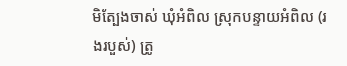មិត្បែងចាស់ ឃុំអំពិល ស្រុកបន្ទាយអំពិល (រងរបួស់) ត្រូ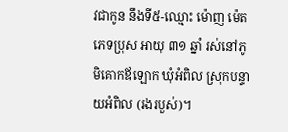វជាកូន នឹងទី៥-ឈ្មោះ ម៉ោញ ម៉េត ភេទប្រុស អាយុ ៣១ ឆ្នាំ រស់នៅភូមិគោកឪឡោក ឃុំអំពិល ស្រុកបន្ទាយអំពិល (រងរបួស់)។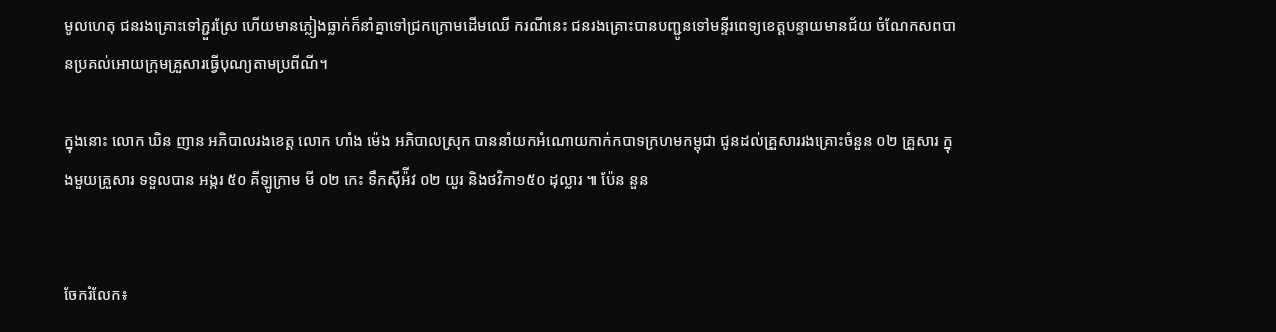មូលហេតុ ជនរងគ្រោះទៅភ្ជួរស្រែ ហើយមានភ្លៀងធ្លាក់ក៏នាំគ្នាទៅជ្រកក្រោមដើមឈើ ករណីនេះ ជនរងគ្រោះបានបញ្ជូនទៅមន្ទីរពេទ្យខេត្តបន្ទាយមានជ័យ ចំណែកសពបានប្រគល់អោយក្រុមគ្រួសារធ្វើបុណ្យតាមប្រពីណី។

ក្នុងនោះ លោក ឃិន ញាន អភិបាលរងខេត្ត លោក ហាំង ម៉េង អភិបាលស្រុក បាននាំយកអំណោយកាក់កបាទក្រហមកម្ពុជា ជូនដល់គ្រួសាររងគ្រោះចំនួន ០២ គ្រួសារ ក្នុងមួយគ្រួសារ ទទួលបាន អង្ករ ៥០ គីឡូក្រាម មី ០២ កេះ ទឹកស៊ីអ៉ីវ ០២ យួរ និងថវិកា១៥០ ដុល្លារ ៕ ប៉ែន នួន


ចែករំលែក៖